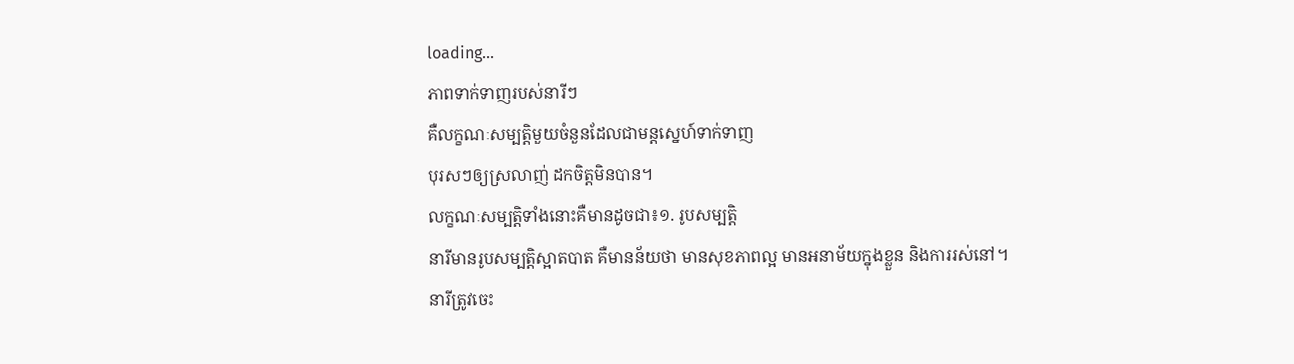loading...
ភាពទាក់ទាញរបស់នារីៗ
គឺលក្ខណៈសម្បត្តិមួយចំនួនដែលជាមន្តស្នេហ៍ទាក់ទាញ
បុរសៗឲ្យស្រលាញ់ ដកចិត្តមិនបាន។
លក្ខណៈសម្បត្តិទាំងនោះគឺមានដូចជា៖១. រូបសម្បត្តិ
នារីមានរូបសម្បត្តិស្អាតបាត គឺមានន័យថា មានសុខភាពល្អ មានអនាម័យក្នុងខ្លួន និងការរស់នៅ។ នារីត្រូវចេះ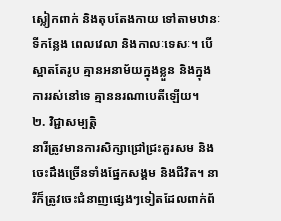ស្លៀកពាក់ និងតុបតែងកាយ ទៅតាមឋានៈ ទីកន្លែង ពេលវេលា និងកាលៈទេសៈ។ បើស្អាតតែរូប គ្មានអនាម័យក្នុងខ្លួន និងក្នុងការរស់នៅទេ គ្មាននរណាបេតីឡើយ។
២. វិជ្ជាសម្បត្តិ
នារីត្រូវមានការសិក្សាជ្រៅជ្រះគួរសម និងចេះដឹងច្រើនទាំងផ្នែកសង្គម និងជីវិត។ នារីក៏ត្រូវចេះជំនាញផ្សេងៗទៀតដែលពាក់ព័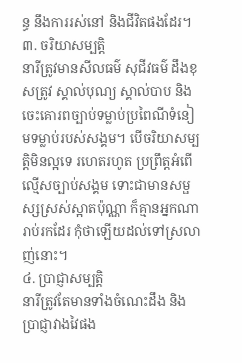ន្ធ នឹងការរស់នៅ និងជីវិតផងដែរ។
៣. ចរិយាសម្បត្តិ
នារីត្រូវមានសីលធម៌ សុជីវធម៌ ដឹងខុសត្រូវ ស្គាល់បុណ្យ ស្គាល់បាប និងចេះគោរពច្បាប់ទម្លាប់ប្រពៃណីទំនៀមទម្លាប់របស់សង្គម។ បើចរិយាសម្បត្តិមិនល្អទេ រហេតរហូត ប្រព្រឹត្តអំពើល្មើសច្បាប់សង្គម ទោះជាមានសម្ផស្សស្រស់ស្អាតប៉ុណ្ណា ក៏គ្មានអ្នកណារាប់រកដែរ កុំថាឡើយដល់ទៅស្រលាញ់នោះ។
៤. ប្រាជ្ញាសម្បត្តិ
នារីត្រូវតែមានទាំងចំណេះដឹង និងប្រាជ្ញាវាងវៃផង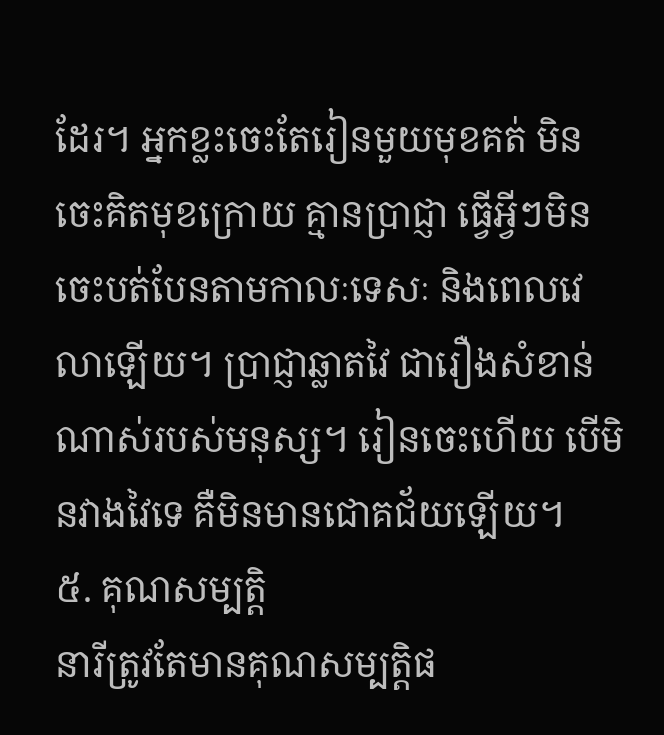ដែរ។ អ្នកខ្លះចេះតែរៀនមួយមុខគត់ មិនចេះគិតមុខក្រោយ គ្មានប្រាជ្ញា ធ្វើអ្វីៗមិនចេះបត់បែនតាមកាលៈទេសៈ និងពេលវេលាឡើយ។ ប្រាជ្ញាឆ្លាតវៃ ជារឿងសំខាន់ណាស់របស់មនុស្ស។ រៀនចេះហើយ បើមិនវាងវៃទេ គឺមិនមានជោគជ័យឡើយ។
៥. គុណសម្បត្តិ
នារីត្រូវតែមានគុណសម្បត្តិផ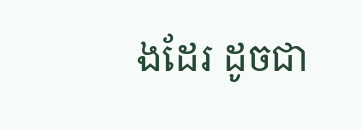ងដែរ ដូចជា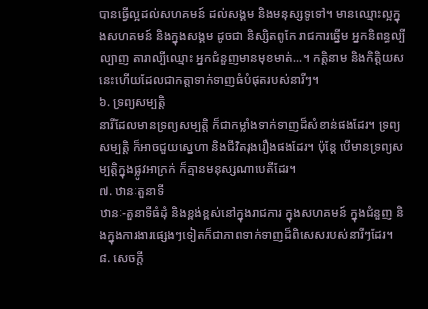បានធ្វើល្អដល់សហគមន៍ ដល់សង្គម និងមនុស្សទូទៅ។ មានឈ្មោះល្អក្នុងសហគមន៍ និងក្នុងសង្គម ដូចជា និស្សិតពូកែ រាជការឆ្នើម អ្នកនិពន្ធល្បីល្បាញ តារាល្បីឈ្មោះ អ្នកជំនួញមានមុខមាត់...។ កត្តិនាម និងកិត្តិយសនេះហើយដែលជាកត្តាទាក់ទាញធំបំផុតរបស់នារីៗ។
៦. ទ្រព្យសម្បត្តិ
នារីដែលមានទ្រព្យសម្បត្តិ ក៏ជាកម្លាំងទាក់ទាញដ៏សំខាន់ផងដែរ។ ទ្រព្យសម្បត្តិ ក៏អាចជួយស្នេហា និងជីវិតរុងរឿងផងដែរ។ ប៉ុន្តែ បើមានទ្រព្យសម្បត្តិក្នុងផ្លូវអាក្រក់ ក៏គ្មានមនុស្សណាបេតីដែរ។
៧. ឋានៈតួនាទី
ឋានៈ-តួនាទីធំដុំ និងខ្ពង់ខ្ពស់នៅក្នុងរាជការ ក្នុងសហគមន៍ ក្នុងជំនួញ និងក្នុងការងារផ្សេងៗទៀតក៏ជាភាពទាក់ទាញដ៏ពិសេសរបស់នារីៗដែរ។
៨. សេចក្ដី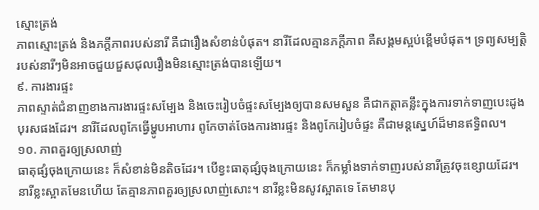ស្មោះត្រង់
ភាពស្មោះត្រង់ និងភក្ដីភាពរបស់នារី គឺជារឿងសំខាន់បំផុត។ នារីដែលគ្មានភក្ដីភាព គឺសង្គមស្អប់ខ្ពើមបំផុត។ ទ្រព្យសម្បត្តិរបស់នារីៗមិនអាចជួយជួសជុលរឿងមិនស្មោះត្រង់បានឡើយ។
៩. ការងារផ្ទះ
ភាពស្ទាត់ជំនាញខាងការងារផ្ទះសម្បែង និងចេះរៀបចំផ្ទះសម្បែងឲ្យបានសមសួន គឺជាកត្តាគន្លឹះក្នុងការទាក់ទាញបេះដូងបុរសផងដែរ។ នារីដែលពូកែធ្វើម្ហូបអាហារ ពូកែចាត់ចែងការងារផ្ទះ និងពូកែរៀបចំផ្ទះ គឺជាមន្តស្នេហ៍ដ៏មានឥទ្ធិពល។
១០. ភាពគួរឲ្យស្រលាញ់
ធាតុផ្សំចុងក្រោយនេះ ក៏សំខាន់មិនតិចដែរ។ បើខ្វះធាតុផ្សំចុងក្រោយនេះ ក៏កម្លាំងទាក់ទាញរបស់នារីត្រូវចុះខ្សោយដែរ។ នារីខ្លះស្អាតមែនហើយ តែគ្មានភាពគួរឲ្យស្រលាញ់សោះ។ នារីខ្លះមិនសូវស្អាតទេ តែមានបុ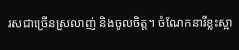រសជាច្រើនស្រលាញ់ និងចូលចិត្ត។ ចំណែកនារីខ្លះស្អា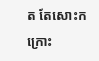ត តែសោះកក្រោះ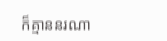ក៏គ្មាននរណា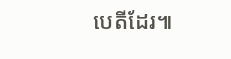បេតីដែរ៕